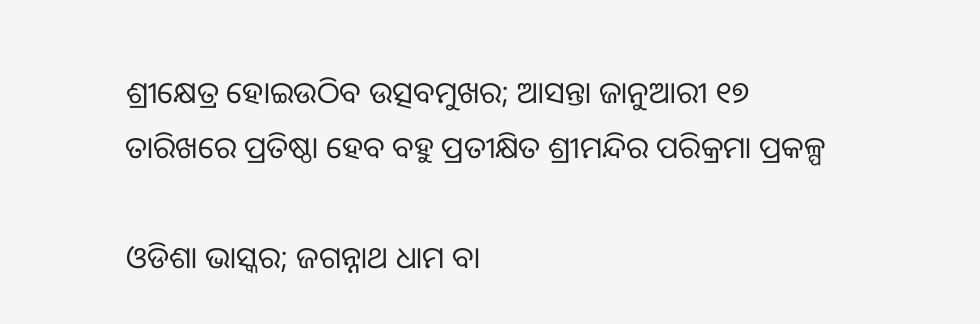ଶ୍ରୀକ୍ଷେତ୍ର ହୋଇଉଠିବ ଉତ୍ସବମୁଖର; ଆସନ୍ତା ଜାନୁଆରୀ ୧୭ ତାରିଖରେ ପ୍ରତିଷ୍ଠା ହେବ ବହୁ ପ୍ରତୀକ୍ଷିତ ଶ୍ରୀମନ୍ଦିର ପରିକ୍ରମା ପ୍ରକଳ୍ପ

ଓଡିଶା ଭାସ୍କର; ଜଗନ୍ନାଥ ଧାମ ବା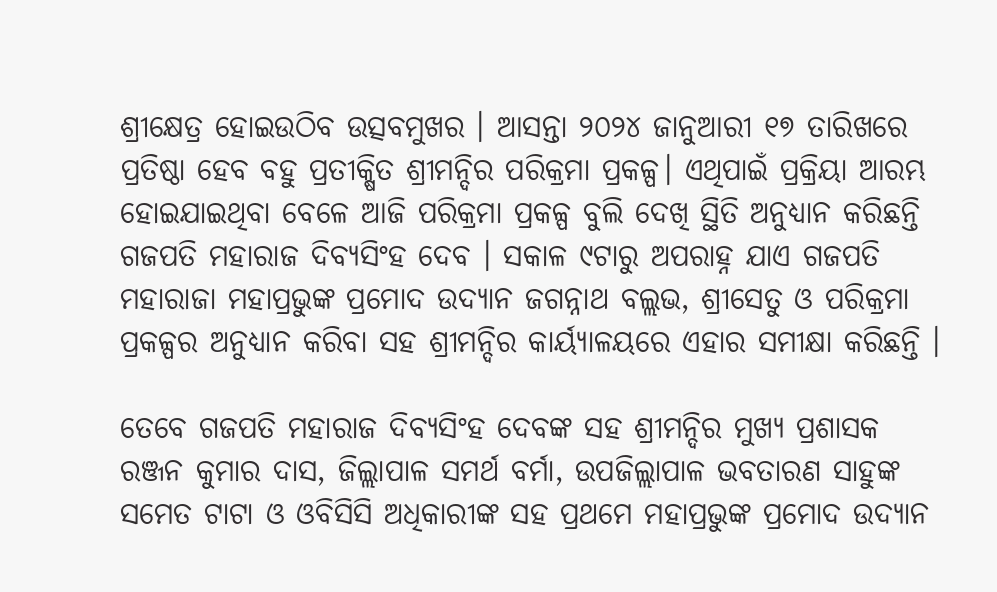ଶ୍ରୀକ୍ଷେତ୍ର ହୋଇଉଠିବ ଉତ୍ସବମୁଖର । ଆସନ୍ତା ୨୦୨୪ ଜାନୁଆରୀ ୧୭ ତାରିଖରେ ପ୍ରତିଷ୍ଠା ହେବ ବହୁ ପ୍ରତୀକ୍ଷିତ ଶ୍ରୀମନ୍ଦିର ପରିକ୍ରମା ପ୍ରକଳ୍ପ। ଏଥିପାଇଁ ପ୍ରକ୍ରିୟା ଆରମ୍ଭ ହୋଇଯାଇଥିବା ବେଳେ ଆଜି ପରିକ୍ରମା ପ୍ରକଳ୍ପ ବୁଲି ଦେଖି ସ୍ଥିତି ଅନୁଧ୍ୟାନ କରିଛନ୍ତି ଗଜପତି ମହାରାଜ ଦିବ୍ୟସିଂହ ଦେବ । ସକାଳ ୯ଟାରୁ ଅପରାହ୍ନ ଯାଏ ଗଜପତି ମହାରାଜା ମହାପ୍ରଭୁଙ୍କ ପ୍ରମୋଦ ଉଦ୍ୟାନ ଜଗନ୍ନାଥ ବଲ୍ଲଭ, ଶ୍ରୀସେତୁ ଓ ପରିକ୍ରମା ପ୍ରକଳ୍ପର ଅନୁଧ୍ୟାନ କରିବା ସହ ଶ୍ରୀମନ୍ଦିର କାର୍ୟ୍ୟାଳୟରେ ଏହାର ସମୀକ୍ଷା କରିଛନ୍ତି ।

ତେବେ ଗଜପତି ମହାରାଜ ଦିବ୍ୟସିଂହ ଦେବଙ୍କ ସହ ଶ୍ରୀମନ୍ଦିର ମୁଖ୍ୟ ପ୍ରଶାସକ ରଞ୍ଜନ କୁମାର ଦାସ, ଜିଲ୍ଲାପାଳ ସମର୍ଥ ବର୍ମା, ଉପଜିଲ୍ଲାପାଳ ଭବତାରଣ ସାହୁଙ୍କ ସମେତ ଟାଟା ଓ ଓବିସିସି ଅଧିକାରୀଙ୍କ ସହ ପ୍ରଥମେ ମହାପ୍ରଭୁଙ୍କ ପ୍ରମୋଦ ଉଦ୍ୟାନ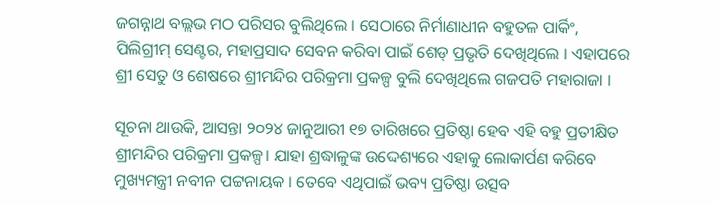ଜଗନ୍ନାଥ ବଲ୍ଲଭ ମଠ ପରିସର ବୁଲିଥିଲେ । ସେଠାରେ ନିର୍ମାଣାଧୀନ ବହୁତଳ ପାର୍କିଂ, ପିଲିଗ୍ରୀମ୍‌ ସେଣ୍ଟର, ମହାପ୍ରସାଦ ସେବନ କରିବା ପାଇଁ ଶେଡ୍‌ ପ୍ରଭୃତି ଦେଖିଥିଲେ । ଏହାପରେ ଶ୍ରୀ ସେତୁ ଓ ଶେଷରେ ଶ୍ରୀମନ୍ଦିର ପରିକ୍ରମା ପ୍ରକଳ୍ପ ବୁଲି ଦେଖିଥିଲେ ଗଜପତି ମହାରାଜା ।

ସୂଚନା ଥାଉକି, ଆସନ୍ତା ୨୦୨୪ ଜାନୁଆରୀ ୧୭ ତାରିଖରେ ପ୍ରତିଷ୍ଠା ହେବ ଏହି ବହୁ ପ୍ରତୀକ୍ଷିତ ଶ୍ରୀମନ୍ଦିର ପରିକ୍ରମା ପ୍ରକଳ୍ପ। ଯାହା ଶ୍ରଦ୍ଧାଳୁଙ୍କ ଉଦ୍ଦେଶ୍ୟରେ ଏହାକୁ ଲୋକାର୍ପଣ କରିବେ ମୁଖ୍ୟମନ୍ତ୍ରୀ ନବୀନ ପଟ୍ଟନାୟକ । ତେବେ ଏଥିପାଇଁ ଭବ୍ୟ ପ୍ରତିଷ୍ଠା ଉତ୍ସବ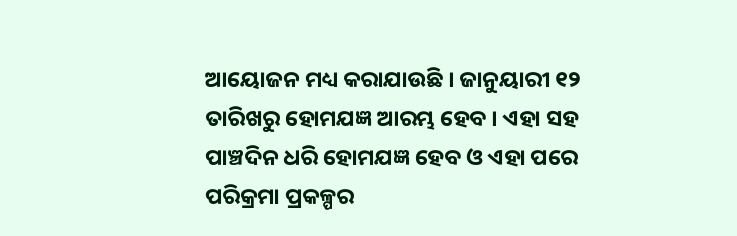ଆୟୋଜନ ମଧ୍ୟ କରାଯାଉଛି । ଜାନୁୟାରୀ ୧୨ ତାରିଖରୁ ହୋମଯଜ୍ଞ ଆରମ୍ଭ ହେବ । ଏହା ସହ ପାଞ୍ଚଦିନ ଧରି ହୋମଯଜ୍ଞ ହେବ ଓ ଏହା ପରେ ପରିକ୍ରମା ପ୍ରକଳ୍ପର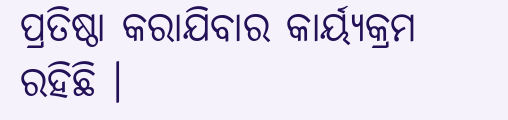ପ୍ରତିଷ୍ଠା କରାଯିବାର କାର୍ୟ୍ୟକ୍ରମ ରହିଛି ।